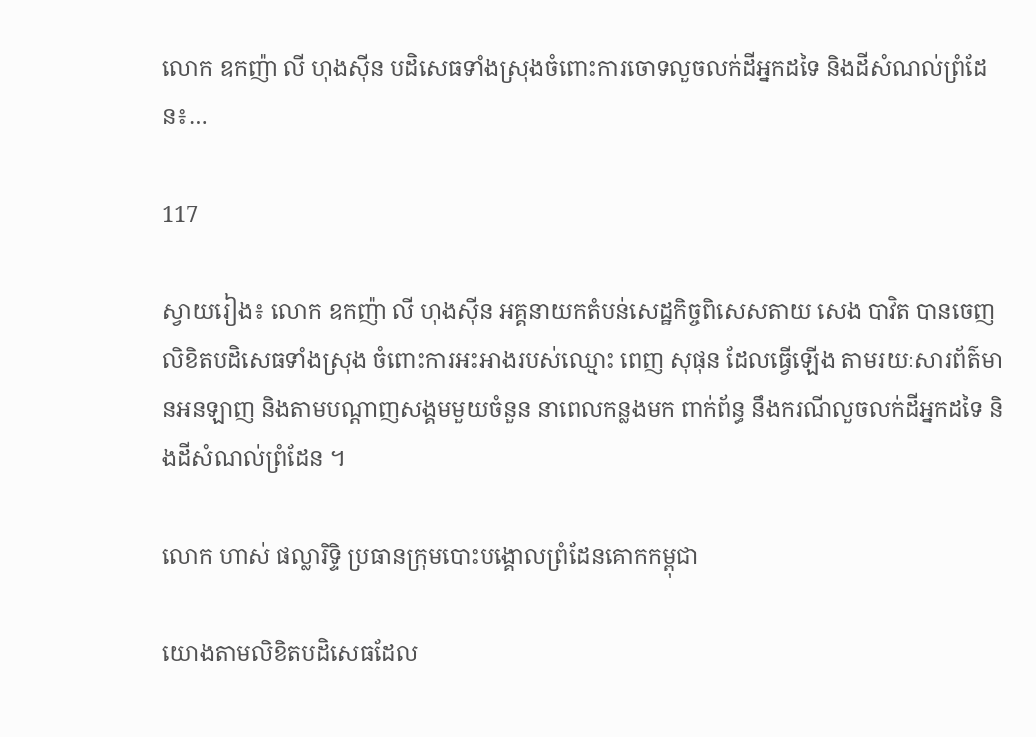លោក ឧកញ៉ា លី ហុងស៊ីន បដិសេធទាំងស្រុងចំពោះការចោទលួចលក់ដីអ្នកដទៃ និងដីសំណល់ព្រំដែន៖…

117

ស្វាយរៀង៖ លោក ឧកញ៉ា លី ហុងស៊ីន អគ្គនាយកតំបន់សេដ្ឋកិច្ចពិសេសតាយ សេង បាវិត បានចេញលិខិតបដិសេធទាំងស្រុង ចំពោះការអះអាងរបស់ឈ្មោះ ពេញ សុផុន ដែលធ្វើឡើង តាមរយៈសារព័ត៌មានអនឡាញ និងតាមបណ្ដាញសង្គមមួយចំនួន នាពេលកន្លងមក ពាក់ព័ន្ធ នឹងករណីលួចលក់ដីអ្នកដទៃ និងដីសំណល់ព្រំដែន ។

លោក ហាស់ ផល្លារិទ្ទិ ប្រធានក្រុមបោះបង្គោលព្រំដែនគោកកម្ពុជា

យោងតាមលិខិតបដិសេធដែល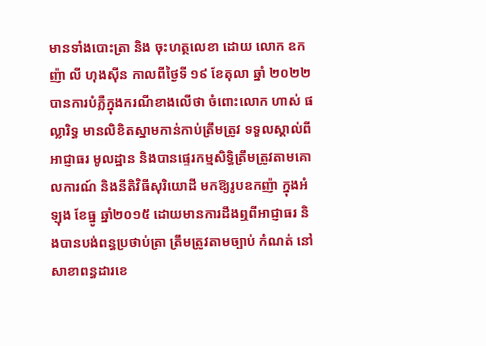មានទាំងបោះត្រា និង ចុះហត្ថលេខា ដោយ លោក ឧកញ៉ា លី ហុងស៊ីន កាលពីថ្ងៃទី ១៩ ខែតុលា ឆ្នាំ ២០២២ បានការបំភ្លឺក្នុងករណីខាងលើថា ចំពោះលោក ហាស់ ផល្លារិទ្ធ មានលិខិតស្នាមកាន់កាប់ត្រឹមត្រូវ ទទួលស្គាល់ពីអាជ្ញាធរ មូលដ្ឋាន និងបានផ្ទេរកម្មសិទ្ធិត្រឹមត្រូវតាមគោលការណ៍ និងនីតិវិធីសុរិយោដី មកឱ្យរូបឧកញ៉ា ក្នុងអំឡុង ខែធ្នូ ឆ្នាំ២០១៥ ដោយមានការដឹងឮពីអាជ្ញាធរ និងបានបង់ពន្ធប្រថាប់ត្រា ត្រឹមត្រូវតាមច្បាប់ កំណត់ នៅសាខាពន្ធដារខេ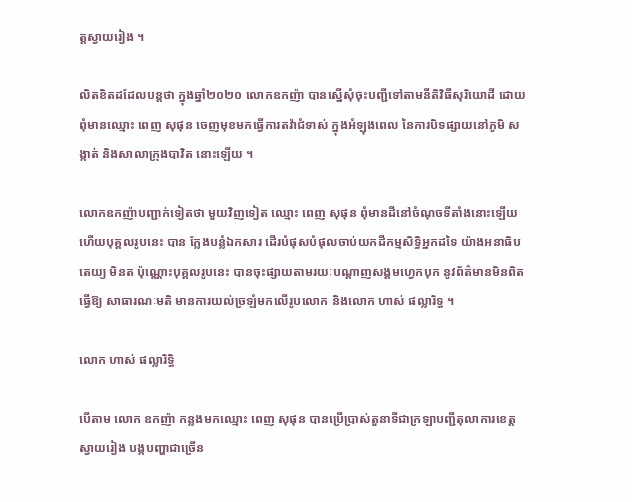ត្តស្វាយរៀង ។

លិតខិតដដែលបន្តថា ក្នុងឆ្នាំ២០២០ លោកឧកញ៉ា បានស្នើសុំចុះបញ្ជីទៅតាមនីតិវិធីសុរិយោដី ដោយពុំមានឈ្មោះ ពេញ សុផុន ចេញមុខមកធ្វើការតវ៉ាជំទាស់ ក្នុងអំឡុងពេល នៃការបិទផ្សាយនៅភូមិ សង្កាត់ និងសាលាក្រុងបាវិត នោះឡើយ ។

លោកឧកញ៉ាបញ្ជាក់ទៀតថា មួយវិញទៀត ឈ្មោះ ពេញ សុផុន ពុំមានដីនៅចំណុចទីតាំងនោះឡើយ ហើយបុគ្គលរូបនេះ បាន ក្លែងបន្លំឯកសារ ដើរបំផុសបំផុលចាប់យកដីកម្មសិទ្ធិអ្នកដទៃ យ៉ាងអនាធិបតេយ្យ មិនត ប៉ុណ្ណោះបុគ្គលរូបនេះ បានចុះផ្សាយតាមរយៈបណ្ដាញសង្គមហ្វេកបុក នូវព័ត៌មានមិនពិត ធ្វើឱ្យ សាធារណៈមតិ មានការយល់ច្រឡំមកលើរូបលោក និងលោក ហាស់ ផល្លារិទ្ធ ។

លោក ហាស់ ផល្លារិទ្ធិ

បើតាម លោក ឧកញ៉ា កន្លងមកឈ្មោះ ពេញ សុផុន បានប្រើប្រាស់តួនាទីជាក្រឡាបញ្ជីតុលាការខេត្តស្វាយរៀង បង្កបញ្ហាជាច្រើន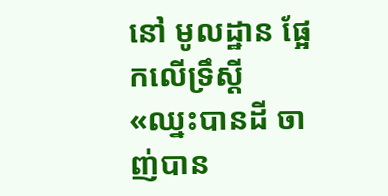នៅ មូលដ្ឋាន ផ្អែកលើទ្រឹស្តី «ឈ្នះបានដី ចាញ់បាន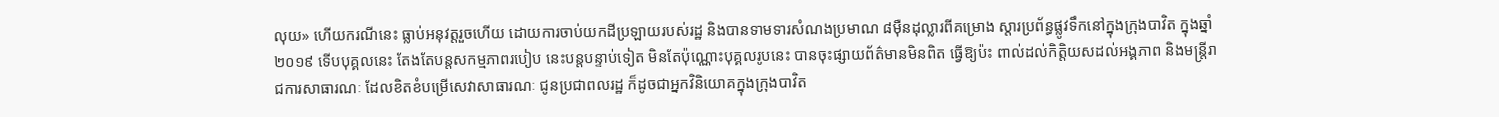លុយ» ហើយករណីនេះ ធ្លាប់អនុវត្តរួចហើយ ដោយការចាប់យកដីប្រឡាយរបស់រដ្ឋ និងបានទាមទារសំណងប្រមាណ ៨ម៉ឺនដុល្លារពីគម្រោង ស្តារប្រព័ន្ធផ្លូវទឹកនៅក្នុងក្រុងបាវិត ក្នុងឆ្នាំ២០១៩ ទើបបុគ្គលនេះ តែងតែបន្តសកម្មភាពរបៀប នេះបន្តបន្ទាប់ទៀត មិនតែប៉ុណ្ណោះបុគ្គលរូបនេះ បានចុះផ្សាយព័ត៌មានមិនពិត ធ្វើឱ្យប៉ះ ពាល់ដល់កិត្តិយសដល់អង្គភាព និងមន្រ្តីរាជការសាធារណៈ ដែលខិតខំបម្រើសេវាសាធារណៈ ជូនប្រជាពលរដ្ឋ ក៏ដូចជាអ្នកវិនិយោគក្នុងក្រុងបាវិត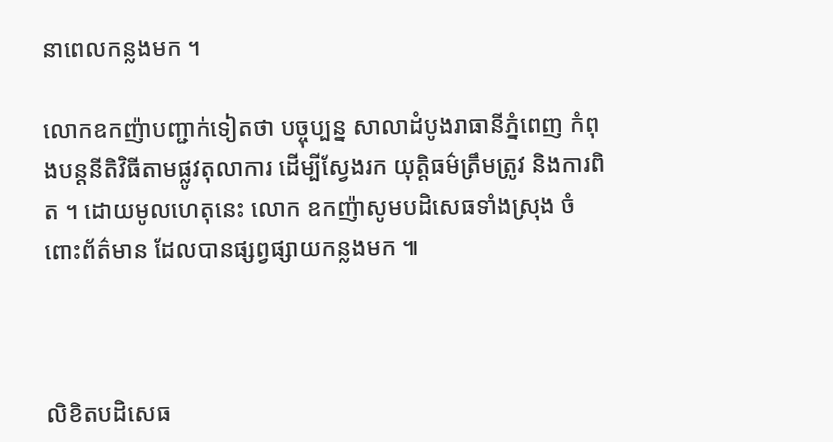នាពេលកន្លងមក ។

លោកឧកញ៉ាបញ្ជាក់ទៀតថា បច្ចុប្បន្ន សាលាដំបូងរាធានីភ្នំពេញ កំពុងបន្តនីតិវិធីតាមផ្លូវតុលាការ ដើម្បីស្វែងរក យុត្តិធម៌ត្រឹមត្រូវ និងការពិត ។ ដោយមូលហេតុនេះ លោក ឧកញ៉ាសូមបដិសេធទាំងស្រុង ចំពោះព័ត៌មាន ដែលបានផ្សព្វផ្សាយកន្លងមក ៕



លិខិតបដិសេធ